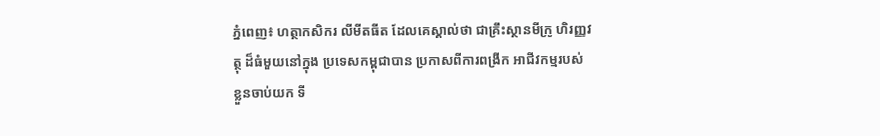ភ្នំពេញ៖ ហត្ថាកសិករ លីមីតធីត ដែលគេស្គាល់ថា ជាគ្រឹះស្ថានមីក្រូ ហិរញ្ញវត្ថុ ដ៏ធំមួយនៅក្នុង ប្រទេសកម្ពុជាបាន ប្រកាសពីការពង្រីក អាជីវកម្មរបស់ ខ្លួនចាប់យក ទី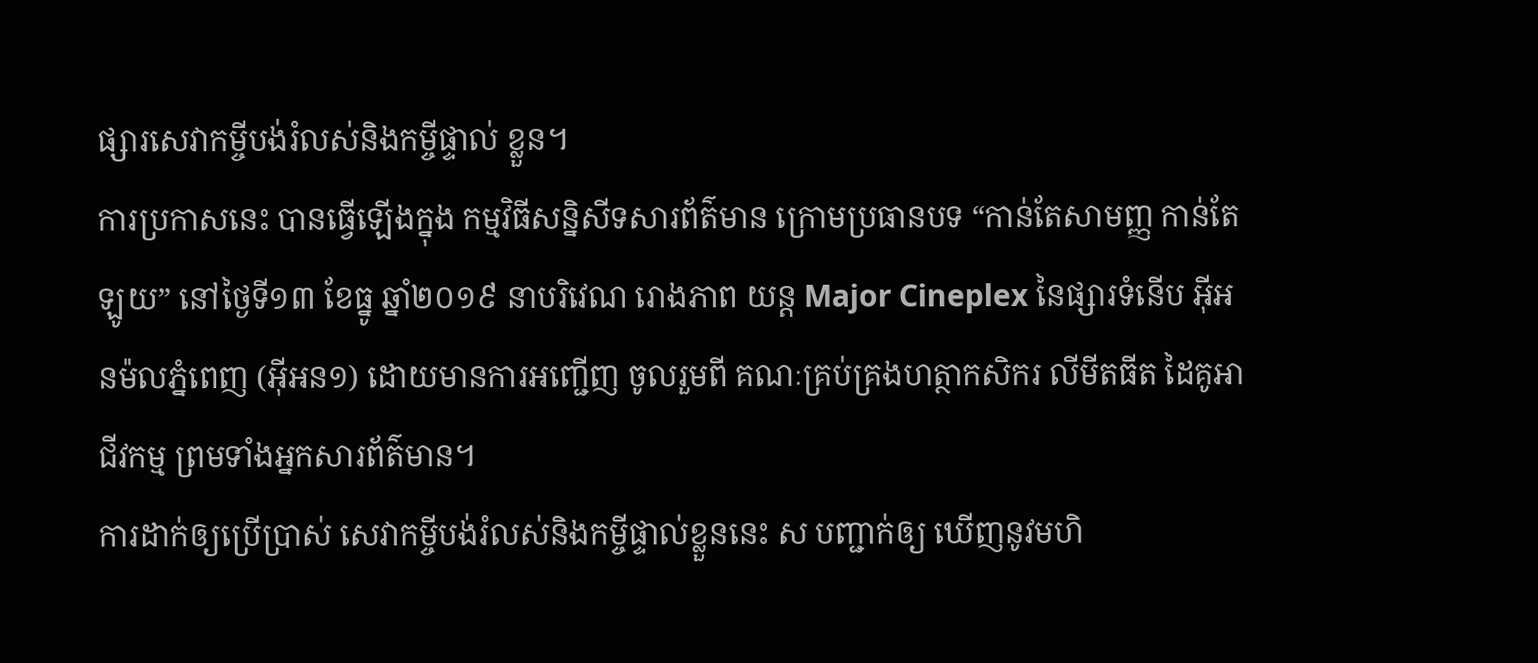ផ្សារសេវាកម្ចីបង់រំលស់និងកម្ចីផ្ទាល់ ខ្លួន។
ការប្រកាសនេះ បានធ្វើឡើងក្នុង កម្មវិធីសន្និសីទសារព័ត៌មាន ក្រោមប្រធានបទ “កាន់តែសាមញ្ញ កាន់តែឡូយ” នៅថ្ងៃទី១៣ ខែធ្នូ ឆ្នាំ២០១៩ នាបរិវេណ រោងភាព យន្ត Major Cineplex នៃផ្សារទំនើប អ៊ីអនម៉លភ្នំពេញ (អ៊ីអន១) ដោយមានការអញ្ជើញ ចូលរួមពី គណៈគ្រប់គ្រងហត្ថាកសិករ លីមីតធីត ដៃគូអាជីវកម្ម ព្រមទាំងអ្នកសារព័ត៌មាន។
ការដាក់ឲ្យប្រើប្រាស់ សេវាកម្ចីបង់រំលស់និងកម្ចីផ្ទាល់ខ្លួននេះ ស បញ្ជាក់ឲ្យ ឃើញនូវមហិ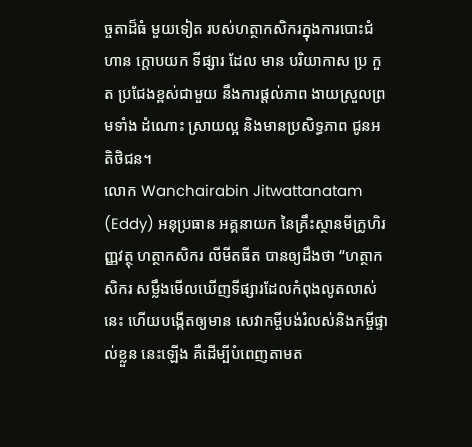ច្ចតាដ៏ធំ មួយទៀត របស់ហត្ថាកសិករក្នុងការបោះជំហាន ក្តោបយក ទីផ្សារ ដែល មាន បរិយាកាស ប្រ កួត ប្រជែងខ្ពស់ជាមួយ នឹងការផ្តល់ភាព ងាយស្រួលព្រមទាំង ដំណោះ ស្រាយល្អ និងមានប្រសិទ្ធភាព ជូនអតិថិជន។
លោក Wanchairabin Jitwattanatam (Eddy) អនុប្រធាន អគ្គនាយក នៃគ្រឹះស្ថានមីក្រូហិរញ្ញវត្ថុ ហត្ថាកសិករ លីមីតធីត បានឲ្យដឹងថា “ហត្ថាកសិករ សម្លឹងមើលឃើញទីផ្សារដែលកំពុងលូតលាស់នេះ ហើយបង្កើតឲ្យមាន សេវាកម្ចីបង់រំលស់និងកម្ចីផ្ទាល់ខ្លួន នេះឡើង គឺដើម្បីបំពេញតាមត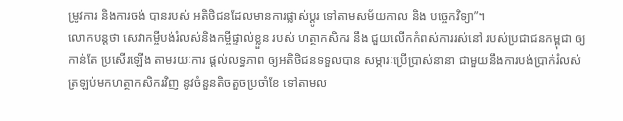ម្រូវការ និងការចង់ បានរបស់ អតិថិជនដែលមានការផ្លាស់ប្តូរ ទៅតាមសម័យកាល និង បច្ចេកវិទ្យា”។
លោកបន្តថា សេវាកម្ចីបង់រំលស់និងកម្ចីផ្ទាល់ខ្លួន របស់ ហត្ថាកសិករ នឹង ជួយលើកកំពស់ការរស់នៅ របស់ប្រជាជនកម្ពុជា ឲ្យកាន់តែ ប្រសើរឡើង តាមរយៈការ ផ្តល់លទ្ធភាព ឲ្យអតិថិជនទទួលបាន សម្ភារៈប្រើប្រាស់នានា ជាមួយនឹងការបង់ប្រាក់រំលស់ ត្រឡប់មកហត្ថាកសិករវិញ នូវចំនួនតិចតួចប្រចាំខែ ទៅតាមល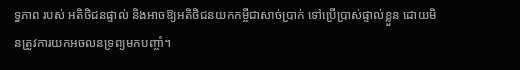ទ្ធភាព របស់ អតិថិជនផ្ទាល់ និងអាចឱ្យអតិថិជនយកកម្ចីជាសាច់ប្រាក់ ទៅប្រើប្រាស់ផ្ទាល់ខ្លួន ដោយមិនត្រូវការយកអចលនទ្រព្យមកបញ្ចាំ។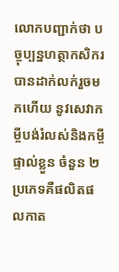លោកបញ្ជាក់ថា បច្ចុប្បន្នហត្ថាកសិករ បានដាក់លក់រួចមកហើយ នូវសេវាកម្ចីបង់រំលស់និងកម្ចីផ្ទាល់ខ្លួន ចំនួន ២ប្រភេទគឺផលិតផលកាត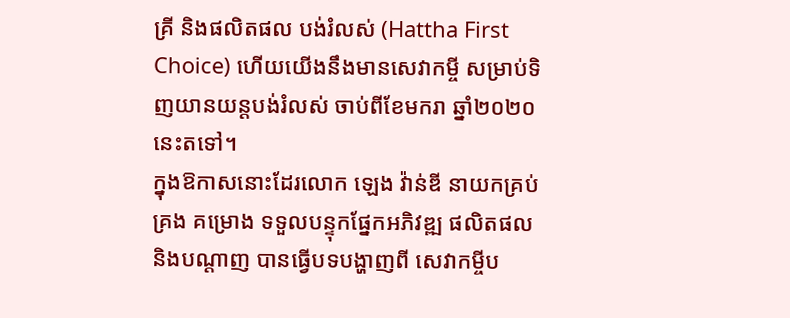គ្រី និងផលិតផល បង់រំលស់ (Hattha First Choice) ហើយយើងនឹងមានសេវាកម្ចី សម្រាប់ទិញយានយន្តបង់រំលស់ ចាប់ពីខែមករា ឆ្នាំ២០២០នេះតទៅ។
ក្នុងឱកាសនោះដែរលោក ឡេង វ៉ាន់ឌី នាយកគ្រប់គ្រង គម្រោង ទទួលបន្ទុកផ្នែកអភិវឌ្ឍ ផលិតផលនិងបណ្តាញ បានធ្វើបទបង្ហាញពី សេវាកម្ចីប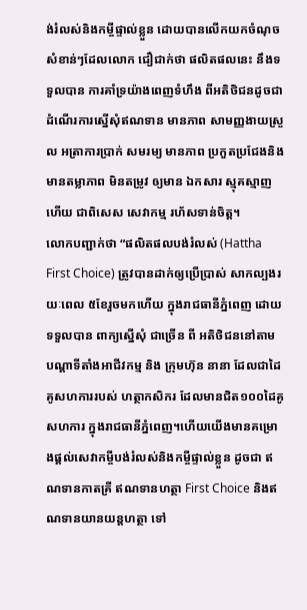ង់រំលស់និងកម្ចីផ្ទាល់ខ្លួន ដោយបានលើកយកចំណុច សំខាន់ៗដែលលោក ជឿជាក់ថា ផលិតផលនេះ នឹងទទួលបាន ការគាំទ្រយ៉ាងពេញទំហឹង ពីអតិថិជនដូចជា ដំណើរការស្នើសុំឥណទាន មានភាព សាមញ្ញងាយស្រួល អត្រាការប្រាក់ សមរម្យ មានភាព ប្រកួតប្រជែងនិងមានតម្លាភាព មិនតម្រូវ ឲ្យមាន ឯកសារ ស្មុគស្មាញ ហើយ ជាពិសេស សេវាកម្ម រហ័សទាន់ចិត្ត។
លោកបញ្ជាក់ថា “ផលិតផលបង់រំលស់ (Hattha First Choice) ត្រូវបានដាក់ឲ្យប្រើប្រាស់ សាកល្បងរយៈពេល ៥ខែរួចមកហើយ ក្នុងរាជធានីភ្នំពេញ ដោយទទួលបាន ពាក្យស្នើសុំ ជាច្រើន ពី អតិថិជននៅតាម បណ្តាទីតាំងអាជីវកម្ម និង ក្រុមហ៊ុន នានា ដែលជាដៃគូសហការរបស់ ហត្ថាកសិករ ដែលមានជិត១០០ដៃគូសហការ ក្នុងរាជធានីភ្នំពេញ។ហើយយើងមានគម្រោងផ្តល់សេវាកម្ចីបង់រំលស់និងកម្ចីផ្ទាល់ខ្លួន ដូចជា ឥណទានកាតគ្រី ឥណទានហត្ថា First Choice និងឥណទានយានយន្តហត្ថា ទៅ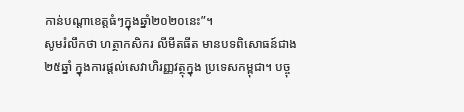កាន់បណ្តាខេត្តធំៗក្នុងឆ្នាំ២០២០នេះ”។
សូមរំលឹកថា ហត្ថាកសិករ លីមីតធីត មានបទពិសោធន៍ជាង ២៥ឆ្នាំ ក្នុងការផ្តល់សេវាហិរញ្ញវត្ថុក្នុង ប្រទេសកម្ពុជា។ បច្ចុ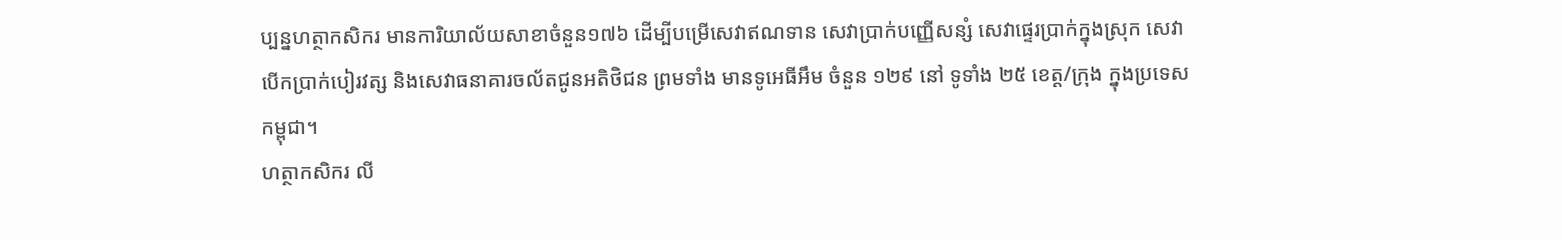ប្បន្នហត្ថាកសិករ មានការិយាល័យសាខាចំនួន១៧៦ ដើម្បីបម្រើសេវាឥណទាន សេវាប្រាក់បញ្ញើសន្សំ សេវាផ្ទេរប្រាក់ក្នុងស្រុក សេវាបើកប្រាក់បៀរវត្ស និងសេវាធនាគារចល័តជូនអតិថិជន ព្រមទាំង មានទូអេធីអឹម ចំនួន ១២៩ នៅ ទូទាំង ២៥ ខេត្ត/ក្រុង ក្នុងប្រទេសកម្ពុជា។
ហត្ថាកសិករ លី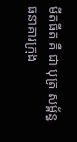មីតធីត គឺ ជា បុត្រ សម្ព័ន្ធ ធនាគារក្រុង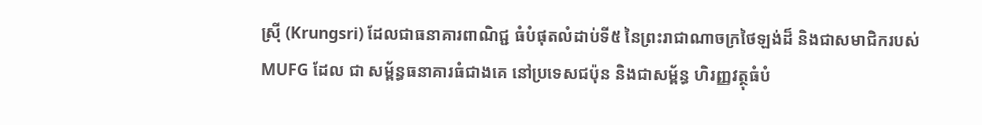ស្រ៊ី (Krungsri) ដែលជាធនាគារពាណិជ្ជ ធំបំផុតលំដាប់ទី៥ នៃព្រះរាជាណាចក្រថៃឡង់ដ៏ និងជាសមាជិករបស់ MUFG ដែល ជា សម្ព័ន្ធធនាគារធំជាងគេ នៅប្រទេសជប៉ុន និងជាសម្ព័ន្ធ ហិរញ្ញវត្ថុធំបំ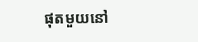ផុតមួយនៅ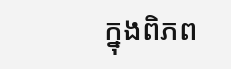ក្នុងពិភព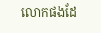លោកផងដែ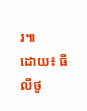រ៕
ដោយ៖ ធី លីថូ